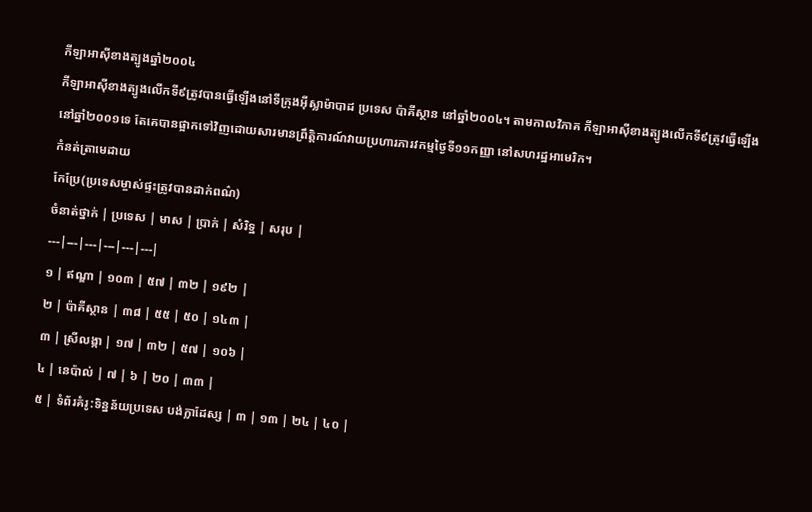កីឡាអាស៊ីខាងត្បូងឆ្នាំ២០០៤
កីឡាអាស៊ីខាងត្បូងលើកទី៩ត្រូវបានធ្វើឡើងនៅទីក្រុងអ៊ីស្លាម៉ាបាដ ប្រទេស ប៉ាគីស្ថាន នៅឆ្នាំ២០០៤។ តាមកាលវិភាគ កីឡាអាស៊ីខាងត្បូងលើកទី៩ត្រូវធ្វើឡើងនៅឆ្នាំ២០០១ទេ តែគេបានផ្អាកទៅវិញដោយសារមានព្រឹត្តិការណ៍វាយប្រហារភារវកម្មថ្ងៃទី១១កញ្ញា នៅសហរដ្ឋអាមេរិក។
កំនត់ត្រាមេដាយ
កែប្រែ(ប្រទេសម្ចាស់ផ្ទះត្រូវបានដាក់ពណ៌)
ចំនាត់ថ្នាក់ | ប្រទេស | មាស | ប្រាក់ | សំរិទ្ឋ | សរុប |
---|---|---|---|---|---|
១ | ឥណ្ឌា | ១០៣ | ៥៧ | ៣២ | ១៩២ |
២ | ប៉ាគីស្ថាន | ៣៨ | ៥៥ | ៥០ | ១៤៣ |
៣ | ស្រីលង្កា | ១៧ | ៣២ | ៥៧ | ១០៦ |
៤ | នេប៉ាល់ | ៧ | ៦ | ២០ | ៣៣ |
៥ | ទំព័រគំរូ:ទិន្នន័យប្រទេស បង់ក្លាដែស្ស | ៣ | ១៣ | ២៤ | ៤០ |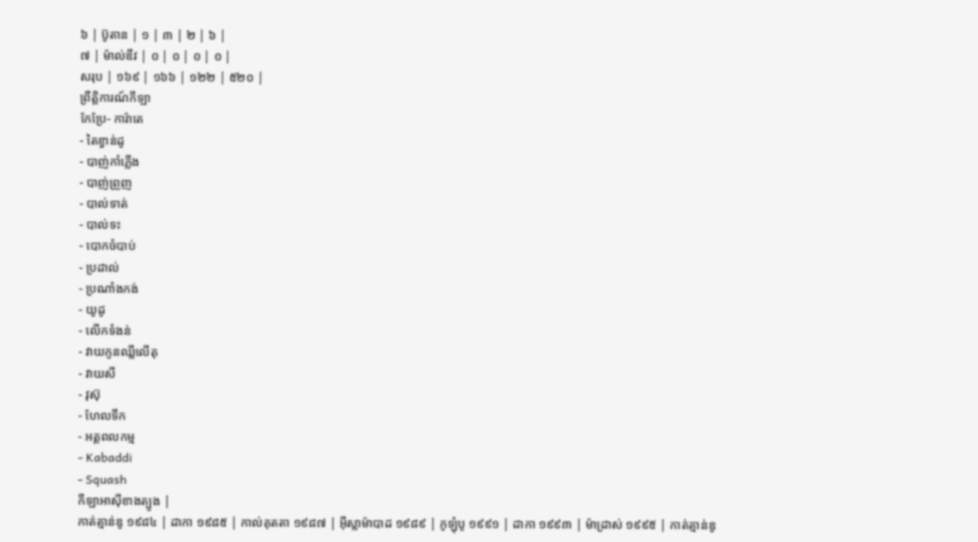៦ | ប៊ូតាន | ១ | ៣ | ២ | ៦ |
៧ | ម៉ាល់ឌីវ | ០ | ០ | ០ | ០ |
សរុប | ១៦៩ | ១៦៦ | ១២២ | ៥២០ |
ព្រឹត្តិការណ៍កីឡា
កែប្រែ- ការ៉ាតេ
- តៃខ្វាន់ដូ
- បាញ់កាំភ្លើង
- បាញ់ព្រួញ
- បាល់ទាត់
- បាល់ទះ
- បោកចំបាប់
- ប្រដាល់
- ប្រណាំងកង់
- យូដូ
- លើកទំងន់
- វាយកូនឈ្លីលើតុ
- វាយសី
- វុស៊ុ
- ហែលទឹក
- អត្តពលកម្ម
- Kabaddi
- Squash
កីឡាអាស៊ីខាងត្បូង |
កាត់ត្មាន់ឌូ ១៩៨៤ | ដាកា ១៩៨៥ | កាល់គុតតា ១៩៨៧ | អ៊ីស្លាម៉ាបាដ ១៩៨៩ | កូឡុំបូ ១៩៩១ | ដាកា ១៩៩៣ | ម៉ាដ្រាស់ ១៩៩៥ | កាត់ត្មាន់ឌូ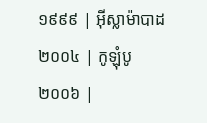១៩៩៩ | អ៊ីស្លាម៉ាបាដ ២០០៤ | កូឡុំបូ ២០០៦ |